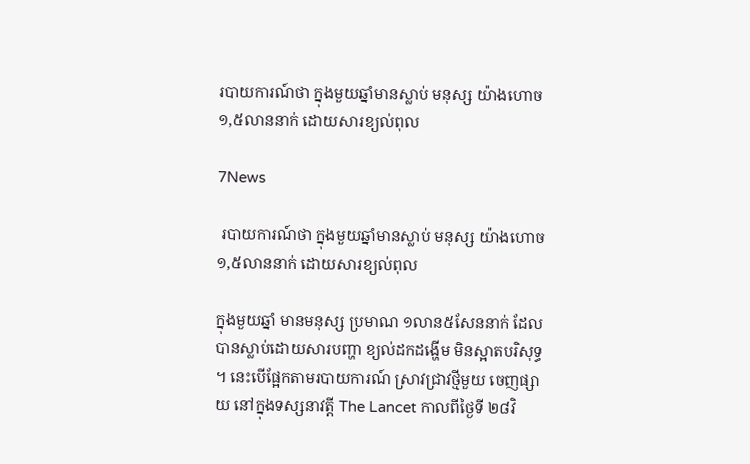របាយការណ៍ថា ក្នុងមួយឆ្នាំមានស្លាប់ មនុស្ស យ៉ាងហោច ១,៥លាននាក់ ដោយសារខ្យល់ពុល

7News

 របាយការណ៍ថា ក្នុងមួយឆ្នាំមានស្លាប់ មនុស្ស យ៉ាងហោច ១,៥លាននាក់ ដោយសារខ្យល់ពុល

ក្នុងមួយឆ្នាំ មានមនុស្ស ប្រមាណ ១លាន៥សែននាក់ ដែលបានស្លាប់ដោយសារបញ្ហា ខ្យល់ដកដង្ហើម មិនស្អាតបរិសុទ្ធ ។ នេះបើផ្អែកតាមរបាយការណ៍ ស្រាវជ្រាវថ្មីមួយ ចេញផ្សាយ នៅក្នុងទស្សនាវត្តី The Lancet កាលពីថ្ងៃទី ២៨វិ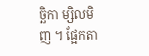ច្ឆិកា ម្សិលមិញ ។ ផ្អែកតា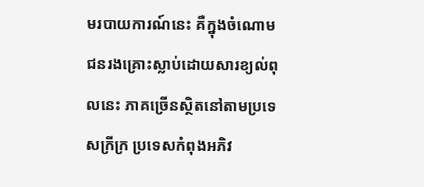មរបាយការណ៍នេះ គឺក្នុងចំណោម ជនរងគ្រោះស្លាប់ដោយសារខ្យល់ពុលនេះ ភាគច្រើនស្ថិតនៅតាមប្រទេសក្រីក្រ ប្រទេសកំពុងអភិវ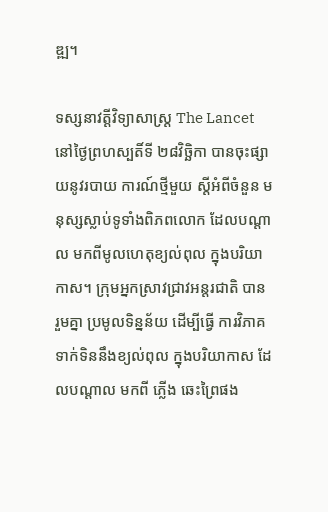ឌ្ឍ។

ទស្សនាវត្តីវិទ្យាសាស្ត្រ The Lancet នៅថ្ងៃព្រហស្បតិ៍ទី ២៨វិច្ឆិកា បានចុះផ្សាយនូវរបាយ ការណ៍ថ្មីមួយ ស្តីអំពីចំនួន មនុស្សស្លាប់ទូទាំងពិភពលោក ដែលបណ្តាល មកពីមូលហេតុខ្យល់ពុល ក្នុងបរិយាកាស។ ក្រុមអ្នកស្រាវជ្រាវអន្តរជាតិ បាន រួមគ្នា ប្រមូលទិន្នន័យ ដើម្បីធ្វើ ការវិភាគ ទាក់ទិននឹងខ្យល់ពុល ក្នុងបរិយាកាស ដែលបណ្តាល មកពី ភ្លើង ឆេះព្រៃផង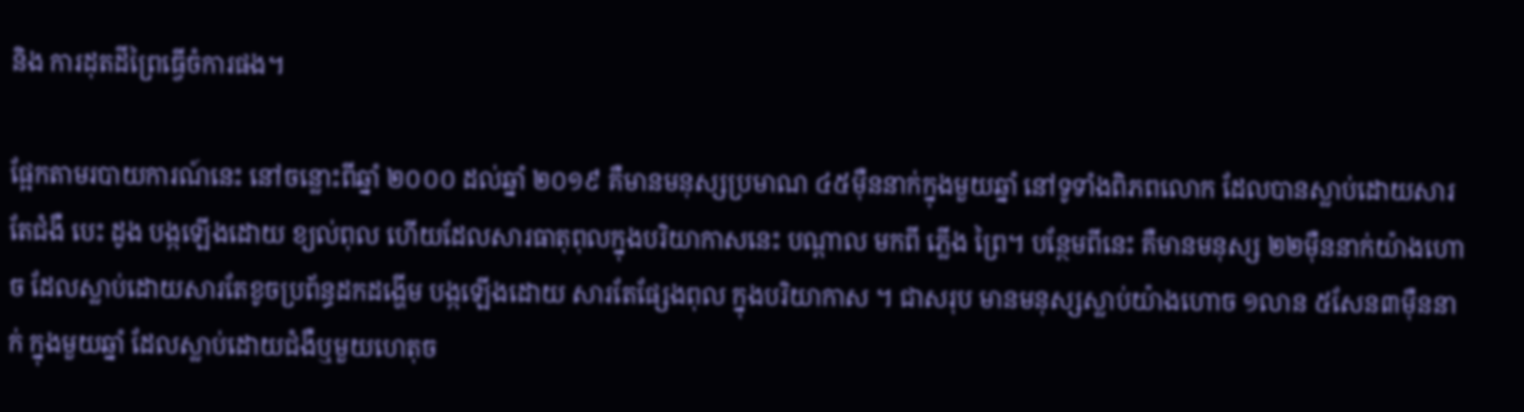និង ការដុតដីព្រៃធ្វើចំការផង។

ផ្អែកតាមរបាយការណ៍នេះ នៅចន្លោះពីឆ្នាំ ២០០០ ដល់ឆ្នាំ ២០១៩ គឺមានមនុស្សប្រមាណ ៤៥ម៉ឺននាក់ក្នុងមួយឆ្នាំ នៅទូទាំងពិភពលោក ដែលបានស្លាប់ដោយសារតែជំងឺ បេះ ដូង បង្កឡើងដោយ ខ្យល់ពុល ហើយដែលសារធាតុពុលក្នុងបរិយាកាសនេះ បណ្តាល មកពី ភ្លើង ព្រៃ។ បន្ថែមពីនេះ គឺមានមនុស្ស ២២ម៉ឺននាក់យ៉ាងហោច ដែលស្លាប់ដោយសារតែខូចប្រព័ន្ធដកដង្ហើម បង្កឡើងដោយ សារតែផ្សែងពុល ក្នុងបរិយាកាស ។ ជាសរុប មានមនុស្សស្លាប់យ៉ាងហោច ១លាន ៥សែន៣ម៉ឺននាក់ ក្នុងមួយឆ្នាំ ដែលស្លាប់ដោយជំងឺឬមួយហេតុច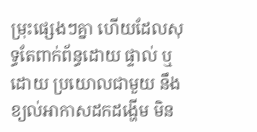ម្រុះផ្សេងៗគ្នា ហើយដែលសុទ្ធតែពាក់ព័ន្ធដោយ ផ្ទាល់ ឬដោយ ប្រយោលជាមួយ នឹង ខ្យល់អាកាសដកដង្ហើម មិន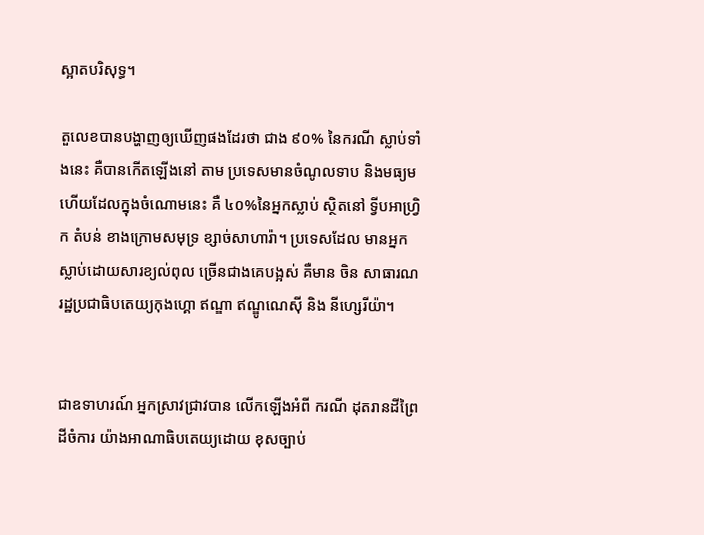ស្អាតបរិសុទ្ធ។

តួលេខបានបង្ហាញឲ្យឃើញផងដែរថា ជាង ៩០% នៃករណី ស្លាប់ទាំងនេះ គឺបានកើតឡើងនៅ តាម ប្រទេសមានចំណូលទាប និងមធ្យម ហើយដែលក្នុងចំណោមនេះ គឺ ៤០%នៃអ្នកស្លាប់ ស្ថិតនៅ ទ្វីបអាហ្វ្រិក តំបន់ ខាងក្រោមសមុទ្រ ខ្សាច់សាហារ៉ា។ ប្រទេសដែល មានអ្នកស្លាប់ដោយសារខ្យល់ពុល ច្រើនជាងគេបង្អស់ គឺមាន ចិន សាធារណរដ្ឋប្រជាធិបតេយ្យកុងហ្គោ ឥណ្ឌា ឥណ្ឌូណេស៊ី និង នីហ្សេរីយ៉ា។


ជាឧទាហរណ៍ អ្នកស្រាវជ្រាវបាន លើកឡើងអំពី ករណី ដុតរានដីព្រៃដីចំការ យ៉ាងអាណាធិបតេយ្យដោយ ខុសច្បាប់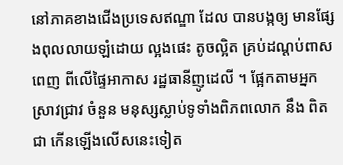នៅភាគខាងជើងប្រទេសឥណ្ឌា ដែល បានបង្កឲ្យ មានផ្សែងពុលលាយឡំដោយ ល្អងផេះ តូចល្អិត គ្រប់ដណ្តប់ពាសពេញ ពីលើផ្ទៃអាកាស រដ្ឋធានីញូដេលី ។ ផ្អែកតាមអ្នកស្រាវជ្រាវ ចំនួន មនុស្សស្លាប់ទូទាំងពិភពលោក នឹង ពិតជា កើនឡើងលើសនេះទៀត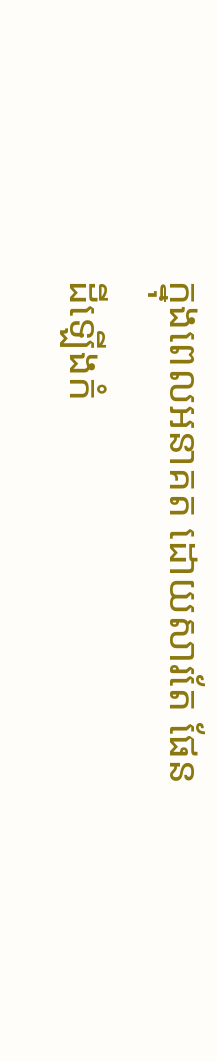ក្នុងពេលអនាគត ដោយសារតែ ផែនដីឡើងកំ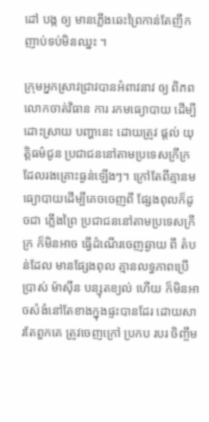ដៅ បង្ក ឲ្យ មានភ្លើងឆេះព្រៃកាន់តែញឹកញាប់ទប់មិនឈ្នះ ។

ក្រុមអ្នកស្រាវជ្រាវបានអំពាវនាវ ឲ្យ ពិភពលោកចាត់វិធាន ការ រកមធ្យោបាយ ដើម្បីដោះស្រាយ បញ្ហានេះ ដោយត្រូវ ផ្តល់ យុត្តិធម៌ជូន ប្រជាជននៅតាមប្រទេសក្រីក្រ ដែលរងគ្រោះធ្ងន់ឡើងៗ។ ក្រៅតែពីគ្មានមធ្យោបាយដើម្បីគេចចេញពី ផ្សែងពុលក៏ដូចជា ភ្លើងព្រៃ ប្រជាជននៅតាមប្រទេសក្រីក្រ ក៏មិនអាច ធ្វើដំណើរចេញឆ្ងាយ ពី តំបន់ដែល មានផ្សែងពុល គ្មានលទ្ធភាពប្រើប្រាស់ ម៉ាស៊ីន បន្សុតខ្យល់ ហើយ ក៏មិនអាចសំងំនៅតែខាងក្នុងផ្ទះបានដែរ ដោយសារតែពួកគេ ត្រូវចេញក្រៅ ប្រកប របរ ចិញ្ចឹម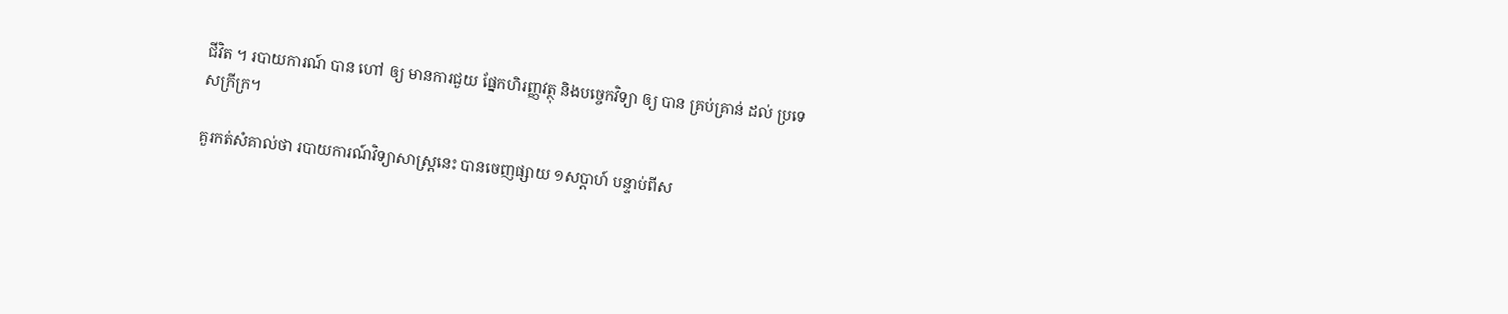ជីវិត ។ របាយការណ៍ បាន ហៅ ឲ្យ មានការជួយ ផ្នែកហិរញ្ញវត្ថុ និងបច្ចេកវិទ្យា ឲ្យ បាន គ្រប់គ្រាន់ ដល់ ប្រទេសក្រីក្រ។

គួរកត់សំគាល់ថា របាយការណ៍វិទ្យាសាស្ត្រនេះ បានចេញផ្សាយ ១សប្តាហ៍ បន្ទាប់ពីស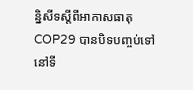ន្និសីទស្តីពីអាកាសធាតុ COP29 បានបិទបញ្ចប់ទៅនៅទី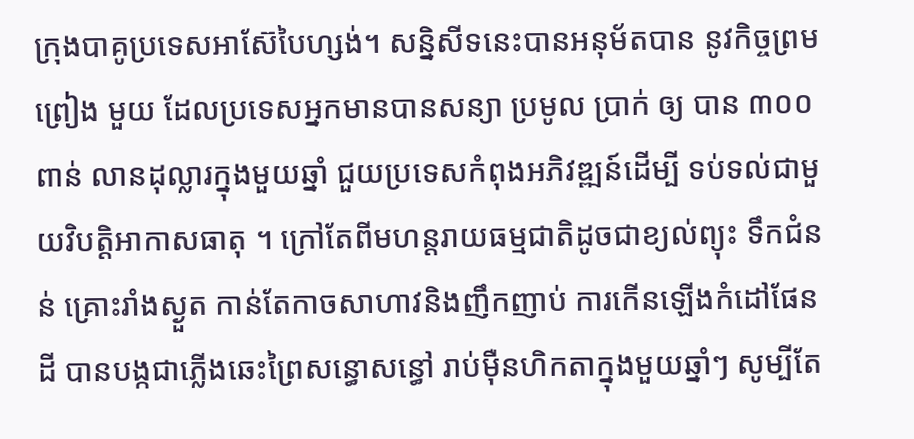ក្រុងបាគូប្រទេសអាស៊ែបៃហ្សង់។ សន្និសីទនេះបានអនុម័តបាន នូវកិច្ចព្រមព្រៀង មួយ ដែលប្រទេសអ្នកមានបានសន្យា ប្រមូល ប្រាក់ ឲ្យ បាន ៣០០ពាន់ លានដុល្លារក្នុងមួយឆ្នាំ ជួយប្រទេសកំពុងអភិវឌ្ឍន៍ដើម្បី ទប់ទល់ជាមួយវិបត្តិអាកាសធាតុ ។ ក្រៅតែពីមហន្តរាយធម្មជាតិដូចជាខ្យល់ព្យុះ ទឹកជំនន់ គ្រោះរាំងស្ងួត កាន់តែកាចសាហាវនិងញឹកញាប់ ការកើនឡើងកំដៅផែនដី បានបង្កជាភ្លើងឆេះព្រៃសន្ធោសន្ធៅ រាប់ម៉ឺនហិកតាក្នុងមួយឆ្នាំៗ សូម្បីតែ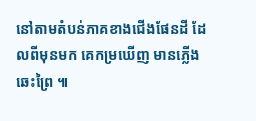នៅតាមតំបន់ភាគខាងជើងផែនដី ដែលពីមុនមក គេកម្រឃើញ មានភ្លើងឆេះព្រៃ ៕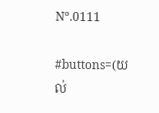Nº.0111

#buttons=(យល់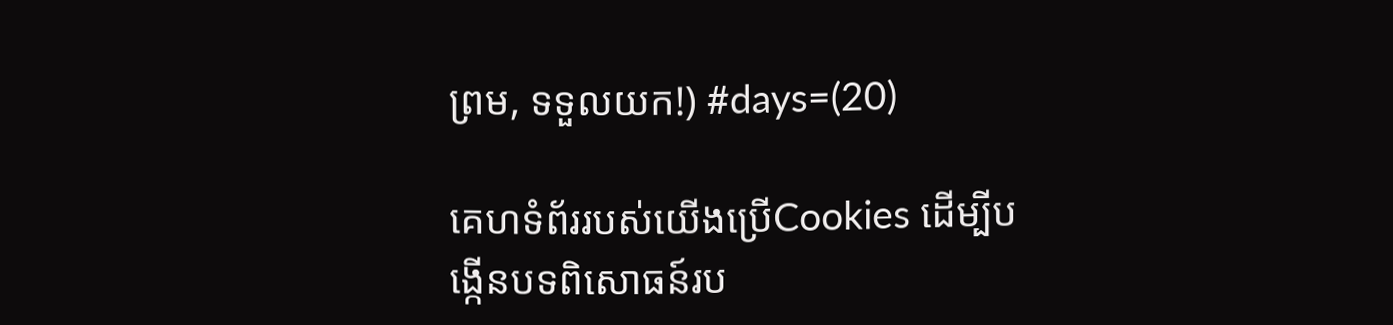ព្រម, ទទួលយក!) #days=(20)

គេហទំព័ររបស់យើងប្រើCookies ដើម្បីបង្កើនបទពិសោធន៍រប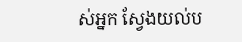ស់អ្នក ស្វែងយល់ប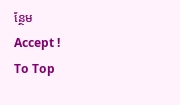ន្ថែម
Accept !
To Top